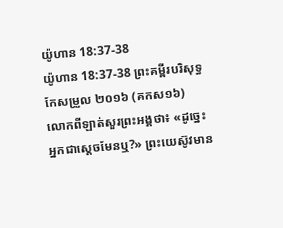យ៉ូហាន 18:37-38
យ៉ូហាន 18:37-38 ព្រះគម្ពីរបរិសុទ្ធកែសម្រួល ២០១៦ (គកស១៦)
លោកពីឡាត់សួរព្រះអង្គថា៖ «ដូច្នេះ អ្នកជាស្តេចមែនឬ?» ព្រះយេស៊ូវមាន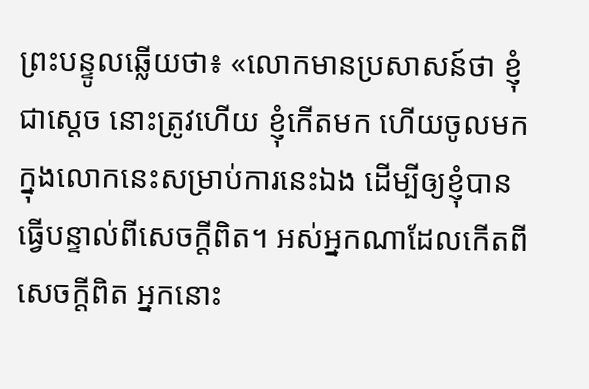ព្រះបន្ទូលឆ្លើយថា៖ «លោកមានប្រសាសន៍ថា ខ្ញុំជាស្តេច នោះត្រូវហើយ ខ្ញុំកើតមក ហើយចូលមកក្នុងលោកនេះសម្រាប់ការនេះឯង ដើម្បីឲ្យខ្ញុំបានធ្វើបន្ទាល់ពីសេចក្តីពិត។ អស់អ្នកណាដែលកើតពីសេចក្តីពិត អ្នកនោះ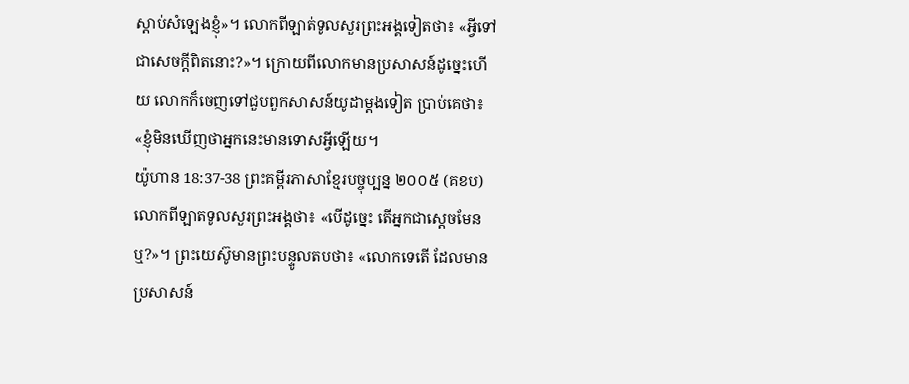ស្តាប់សំឡេងខ្ញុំ»។ លោកពីឡាត់ទូលសួរព្រះអង្គទៀតថា៖ «អ្វីទៅជាសេចក្តីពិតនោះ?»។ ក្រោយពីលោកមានប្រសាសន៍ដូច្នេះហើយ លោកក៏ចេញទៅជួបពួកសាសន៍យូដាម្តងទៀត ប្រាប់គេថា៖ «ខ្ញុំមិនឃើញថាអ្នកនេះមានទោសអ្វីឡើយ។
យ៉ូហាន 18:37-38 ព្រះគម្ពីរភាសាខ្មែរបច្ចុប្បន្ន ២០០៥ (គខប)
លោកពីឡាតទូលសួរព្រះអង្គថា៖ «បើដូច្នេះ តើអ្នកជាស្ដេចមែនឬ?»។ ព្រះយេស៊ូមានព្រះបន្ទូលតបថា៖ «លោកទេតើ ដែលមានប្រសាសន៍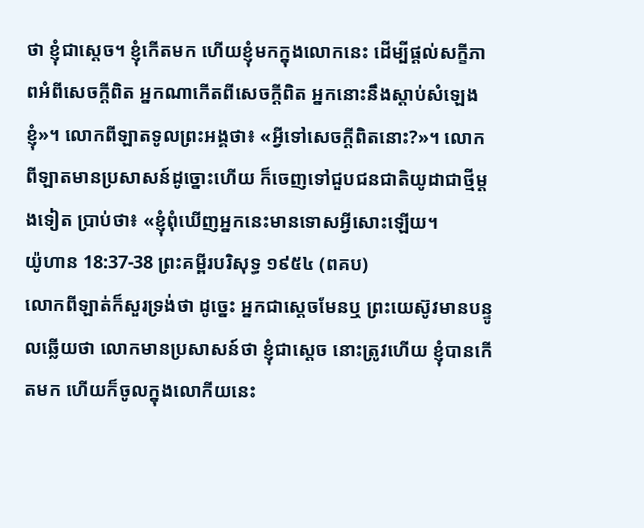ថា ខ្ញុំជាស្ដេច។ ខ្ញុំកើតមក ហើយខ្ញុំមកក្នុងលោកនេះ ដើម្បីផ្ដល់សក្ខីភាពអំពីសេចក្ដីពិត អ្នកណាកើតពីសេចក្ដីពិត អ្នកនោះនឹងស្ដាប់សំឡេងខ្ញុំ»។ លោកពីឡាតទូលព្រះអង្គថា៖ «អ្វីទៅសេចក្ដីពិតនោះ?»។ លោកពីឡាតមានប្រសាសន៍ដូច្នោះហើយ ក៏ចេញទៅជួបជនជាតិយូដាជាថ្មីម្ដងទៀត ប្រាប់ថា៖ «ខ្ញុំពុំឃើញអ្នកនេះមានទោសអ្វីសោះឡើយ។
យ៉ូហាន 18:37-38 ព្រះគម្ពីរបរិសុទ្ធ ១៩៥៤ (ពគប)
លោកពីឡាត់ក៏សួរទ្រង់ថា ដូច្នេះ អ្នកជាស្តេចមែនឬ ព្រះយេស៊ូវមានបន្ទូលឆ្លើយថា លោកមានប្រសាសន៍ថា ខ្ញុំជាស្តេច នោះត្រូវហើយ ខ្ញុំបានកើតមក ហើយក៏ចូលក្នុងលោកីយនេះ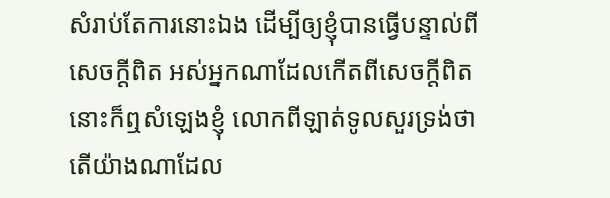សំរាប់តែការនោះឯង ដើម្បីឲ្យខ្ញុំបានធ្វើបន្ទាល់ពីសេចក្ដីពិត អស់អ្នកណាដែលកើតពីសេចក្ដីពិត នោះក៏ឮសំឡេងខ្ញុំ លោកពីឡាត់ទូលសួរទ្រង់ថា តើយ៉ាងណាដែល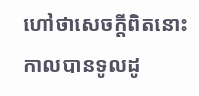ហៅថាសេចក្ដីពិតនោះ កាលបានទូលដូ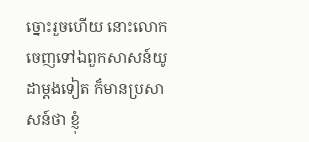ច្នោះរួចហើយ នោះលោកចេញទៅឯពួកសាសន៍យូដាម្តងទៀត ក៏មានប្រសាសន៍ថា ខ្ញុំ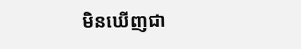មិនឃើញជា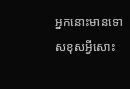អ្នកនោះមានទោសខុសអ្វីសោះ